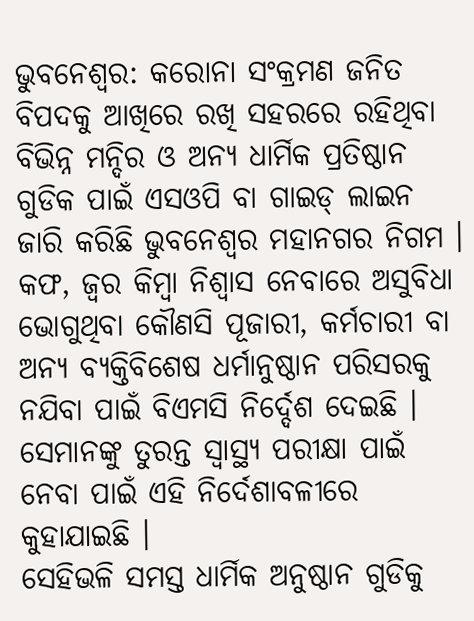ଭୁବନେଶ୍ବର: କରୋନା ସଂକ୍ରମଣ ଜନିତ ବିପଦକୁ ଆଖିରେ ରଖି ସହରରେ ରହିଥିବା ବିଭିନ୍ନ ମନ୍ଦିର ଓ ଅନ୍ୟ ଧାର୍ମିକ ପ୍ରତିଷ୍ଠାନ ଗୁଡିକ ପାଇଁ ଏସଓପି ବା ଗାଇଡ୍ ଲାଇନ ଜାରି କରିଛି ଭୁବନେଶ୍ୱର ମହାନଗର ନିଗମ ।
କଫ, ଜ୍ୱର କିମ୍ବା ନିଶ୍ୱାସ ନେବାରେ ଅସୁବିଧା ଭୋଗୁଥିବା କୌଣସି ପୂଜାରୀ, କର୍ମଚାରୀ ବା ଅନ୍ୟ ବ୍ୟକ୍ତିବିଶେଷ ଧର୍ମାନୁଷ୍ଠାନ ପରିସରକୁ ନଯିବା ପାଇଁ ବିଏମସି ନିର୍ଦ୍ଦେଶ ଦେଇଛି । ସେମାନଙ୍କୁ ତୁରନ୍ତ ସ୍ୱାସ୍ଥ୍ୟ ପରୀକ୍ଷା ପାଇଁ ନେବା ପାଇଁ ଏହି ନିର୍ଦେଶାବଳୀରେ କୁହାଯାଇଛି ।
ସେହିଭଳି ସମସ୍ତ ଧାର୍ମିକ ଅନୁଷ୍ଠାନ ଗୁଡିକୁ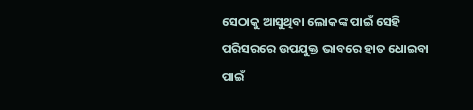ସେଠାକୁ ଆସୁଥିବା ଲୋକଙ୍କ ପାଇଁ ସେହି ପରିସରରେ ଉପଯୁକ୍ତ ଭାବରେ ହାତ ଧୋଇବା ପାଇଁ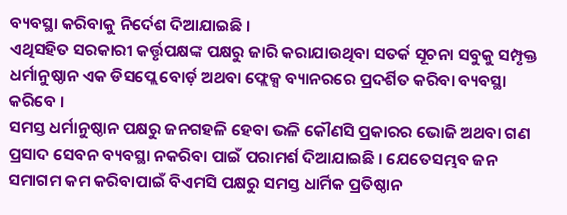ବ୍ୟବସ୍ଥା କରିବାକୁ ନିର୍ଦେଶ ଦିଆଯାଇଛି ।
ଏଥିସହିତ ସରକାରୀ କର୍ତ୍ତୃପକ୍ଷଙ୍କ ପକ୍ଷରୁ ଜାରି କରାଯାଉଥିବା ସତର୍କ ସୂଚନା ସବୁକୁ ସମ୍ପୃକ୍ତ ଧର୍ମାନୁଷ୍ଠାନ ଏକ ଡିସପ୍ଲେ ବୋର୍ଡ଼ ଅଥବା ଫ୍ଲେକ୍ସ ବ୍ୟାନରରେ ପ୍ରଦର୍ଶିତ କରିବା ବ୍ୟବସ୍ଥା କରିବେ ।
ସମସ୍ତ ଧର୍ମାନୁଷ୍ଠାନ ପକ୍ଷରୁ ଜନଗହଳି ହେବା ଭଳି କୌଣସି ପ୍ରକାରର ଭୋଜି ଅଥବା ଗଣ ପ୍ରସାଦ ସେବନ ବ୍ୟବସ୍ଥା ନକରିବା ପାଇଁ ପରାମର୍ଶ ଦିଆଯାଇଛି । ଯେତେସମ୍ଭବ ଜନ ସମାଗମ କମ କରିବାପାଇଁ ବିଏମସି ପକ୍ଷରୁ ସମସ୍ତ ଧାର୍ମିକ ପ୍ରତିଷ୍ଠାନ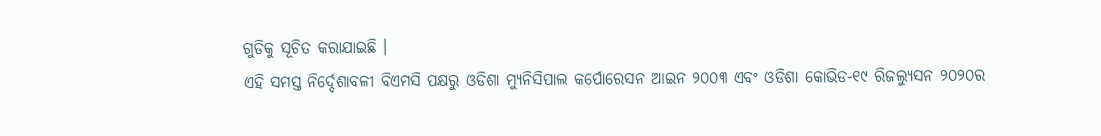ଗୁଡିକୁ ସୂଚିତ କରାଯାଇଛି ।
ଏହି ସମସ୍ତ ନିର୍ଦ୍ଦେଶାବଳୀ ବିଏମସି ପକ୍ଷରୁ ଓଡିଶା ମ୍ୟୁନିସିପାଲ କର୍ପୋରେସନ ଆଇନ ୨୦୦୩ ଏବଂ ଓଡିଶା କୋଭିଡ-୧୯ ରିଜଲ୍ୟୁସନ ୨୦୨୦ର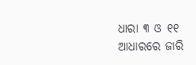ଧାରା ୩ ଓ ୧୧ ଆଧାରରେ ଜାରି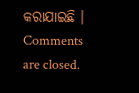କରାଯାଇଛି ।
Comments are closed.